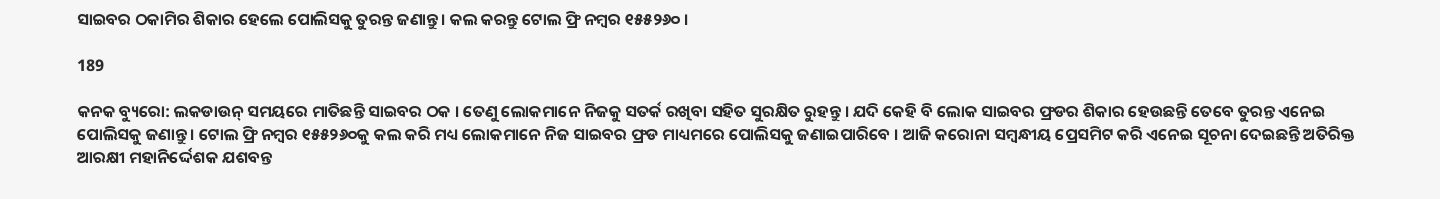ସାଇବର ଠକାମିର ଶିକାର ହେଲେ ପୋଲିସକୁ ତୁରନ୍ତ ଜଣାନ୍ତୁ । କଲ କରନ୍ତୁ ଟୋଲ ଫ୍ରି ନମ୍ବର ୧୫୫୨୬୦ ।

189

କନକ ବ୍ୟୁରୋ: ଲକଡାଉନ୍ ସମୟରେ ମାତିଛନ୍ତି ସାଇବର ଠକ । ତେଣୁ ଲୋକମାନେ ନିଜକୁ ସତର୍କ ରଖିବା ସହିତ ସୁରକ୍ଷିତ ରୁହନ୍ତୁ । ଯଦି କେହି ବି ଲୋକ ସାଇବର ଫ୍ରଡର ଶିକାର ହେଉଛନ୍ତି ତେବେ ତୁରନ୍ତ ଏନେଇ ପୋଲିସକୁ ଜଣାନ୍ତୁ । ଟୋଲ ଫ୍ରି ନମ୍ବର ୧୫୫୨୬୦କୁ କଲ କରି ମଧ୍ୟ ଲୋକମାନେ ନିଜ ସାଇବର ଫ୍ରଡ ମାଧ୍ୟମରେ ପୋଲିସକୁ ଜଣାଇପାରିବେ । ଆଜି କରୋନା ସମ୍ବନ୍ଧୀୟ ପ୍ରେସମିଟ କରି ଏନେଇ ସୂଚନା ଦେଇଛନ୍ତି ଅତିରିକ୍ତ ଆରକ୍ଷୀ ମହାନିର୍ଦ୍ଦେଶକ ଯଶବନ୍ତ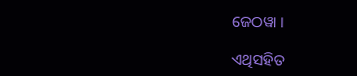ଜେଠୱା ।

ଏଥିସହିତ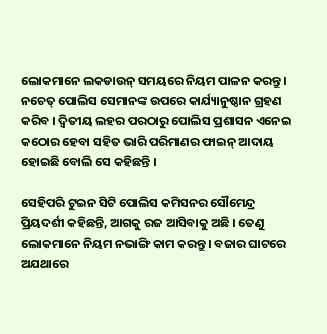ଲୋକମାନେ ଲକଡାଉନ୍ ସମୟରେ ନିୟମ ପାଳନ କରନ୍ତୁ । ନଚେତ୍ ପୋଲିସ ସେମାନଙ୍କ ଉପରେ କାର୍ଯ୍ୟାନୁଷ୍ଠାନ ଗ୍ରହଣ କରିବ । ଦ୍ୱିତୀୟ ଲହର ପରଠାରୁ ପୋଲିସ ପ୍ରଶାସନ ଏନେଇ କଠୋର ହେବା ସହିତ ଭାରି ପରିମାଣର ଫାଇନ୍ ଆଦାୟ ହୋଇଛି ବୋଲି ସେ କହିଛନ୍ତି ।

ସେହିପରି ଟୁଇନ ସିଟି ପୋଲିସ କମିସନର ସୌମେନ୍ଦ୍ର ପ୍ରିୟଦର୍ଶୀ କହିଛନ୍ତି, ଆଗକୁ ରଜ ଆସିବାକୁ ଅଛି । ତେଣୁ ଲୋକମାନେ ନିୟମ ନଭାଙ୍ଗି କାମ କରନ୍ତୁ । ବଜାର ଘାଟରେ ଅଯଥାରେ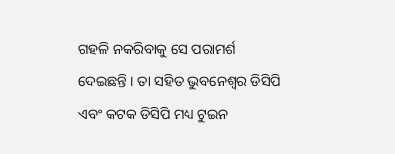ଗହଳି ନକରିବାକୁ ସେ ପରାମର୍ଶ ଦେଇଛନ୍ତି । ତା ସହିତ ଭୁବନେଶ୍ୱର ଡିସିପି ଏବଂ କଟକ ଡିସିପି ମଧ୍ୟ ଟୁଇନ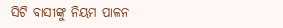ସିଟି ବାସୀଙ୍କୁ ନିୟମ ପାଳନ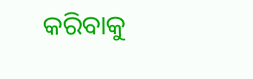କରିବାକୁ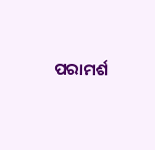ପରାମର୍ଶ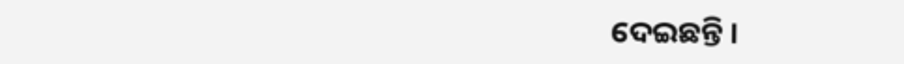ଦେଇଛନ୍ତି ।